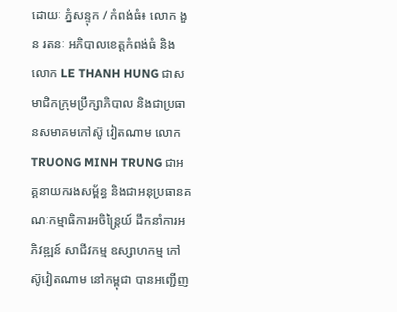ដោយៈ ភ្នំសន្ទុក / កំពង់ធំ៖ លោក ងួន រតនៈ អភិបាលខេត្តកំពង់ធំ និងលោក LE THANH HUNG ជាសមាជិកក្រុមប្រឹក្សាភិបាល និងជាប្រធានសមាគមកៅស៊ូ វៀតណាម លោក TRUONG MINH TRUNG ជាអគ្គនាយករងសម្ព័ន្ធ និងជាអនុប្រធានគណៈកម្មាធិការអចិន្ត្រៃយ៍ ដឹកនាំការអភិវឌ្ឍន៍ សាជីវកម្ម ឧស្សាហកម្ម កៅស៊ូវៀតណាម នៅកម្ពុជា បានអញ្ជើញ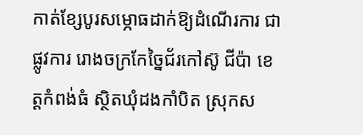កាត់ខ្សែបូរសម្ភោធដាក់ឱ្យដំណើរការ ជាផ្លូវការ រោងចក្រកែច្នៃជ័រកៅស៊ូ ជីប៉ា ខេត្តកំពង់ធំ ស្ថិតឃុំដងកាំបិត ស្រុកស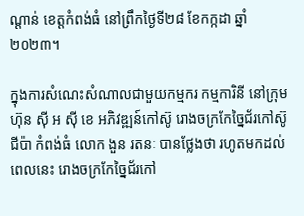ណ្តាន់ ខេត្តកំពង់ធំ នៅព្រឹកថ្ងៃទី២៨ ខែកក្កដា ឆ្នាំ២០២៣។

ក្នុងការសំណេះសំណាលជាមួយកម្មករ កម្មការិនី នៅក្រុមហ៊ុន ស៊ី អ ស៊ី ខេ អភិវឌ្ឍន៍កៅស៊ូ រោងចក្រកែច្នៃជ័រកៅស៊ូ ជីប៉ា កំពង់ធំ លោក ងួន រតនៈ បានថ្លែងថា រហូតមកដល់ពេលនេះ រោងចក្រកែច្នៃជ័រកៅ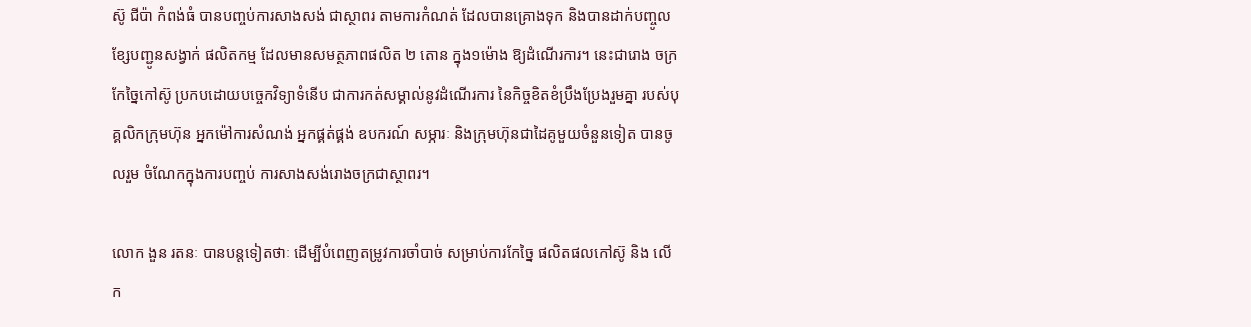ស៊ូ ជីប៉ា កំពង់ធំ បានបញ្ចប់ការសាងសង់ ជាស្ថាពរ តាមការកំណត់ ដែលបានគ្រោងទុក និងបានដាក់បញ្ចូលខ្សែបញ្ជូនសង្វាក់ ផលិតកម្ម ដែលមានសមត្ថភាពផលិត ២ តោន ក្នុង១ម៉ោង ឱ្យដំណើរការ។ នេះជារោង ចក្រ កែច្នៃកៅស៊ូ ប្រកបដោយបច្ចេកវិទ្យាទំនើប ជាការកត់សម្គាល់នូវដំណើរការ នៃកិច្ចខិតខំប្រឹងប្រែងរួមគ្នា របស់បុគ្គលិកក្រុមហ៊ុន អ្នកម៉ៅការសំណង់ អ្នកផ្គត់ផ្គង់ ឧបករណ៍ សម្ភារៈ និងក្រុមហ៊ុនជាដៃគូមួយចំនួនទៀត បានចូលរួម ចំណែកក្នុងការបញ្ចប់ ការសាងសង់រោងចក្រជាស្ថាពរ។

លោក ងួន រតនៈ បានបន្តទៀតថាៈ ដើម្បីបំពេញតម្រូវការចាំបាច់ សម្រាប់ការកែច្នៃ ផលិតផលកៅស៊ូ និង លើក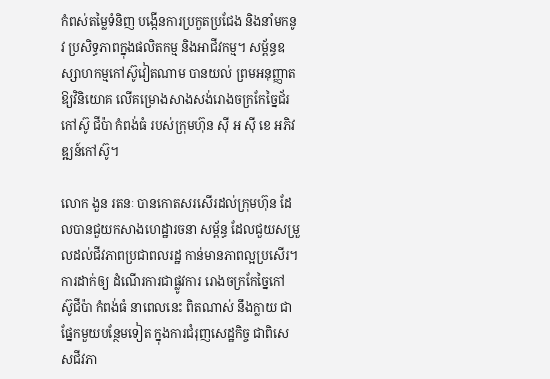កំពស់តម្លៃទំនិញ បង្កើនការប្រកួតប្រជែង និងនាំមកនូវ ប្រសិទ្ធភាពក្នុងផលិតកម្ម និងអាជីវកម្ម។ សម្ព័ន្ធឧស្សាហកម្មកៅស៊ូវៀតណាម បានយល់ ព្រមអនុញ្ញាតឱ្យវិនិយោគ លើគម្រោងសាងសង់រោងចក្រកែច្នៃជ័រកៅស៊ូ ជីប៉ា កំពង់ធំ របស់ក្រុមហ៊ុន ស៊ី អ ស៊ី ខេ អភិវឌ្ឍន៍កៅស៊ូ។

លោក ងួន រតនៈ បានកោតសរសើរដល់ក្រុមហ៊ុន ដែលបានជួយកសាងហេដ្ឋារចនា សម្ព័ន្ធ ដែលជួយសម្រួលដល់ជីវភាពប្រជាពលរដ្ឋ កាន់មានភាពល្អប្រសើរ។ ការដាក់ឲ្យ ដំណើរការជាផ្លូវការ រោងចក្រកែច្នៃកៅ ស៊ូជីប៉ា កំពង់ធំ នាពេលនេះ ពិតណាស់ នឹងក្លាយ ជាផ្នែកមួយបន្ថែមទៀត ក្នុងការជំរុញសេដ្ឋកិច្ច ជាពិសេសជីវភា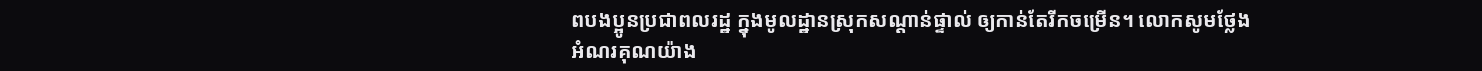ពបងប្អូនប្រជាពលរដ្ឋ ក្នុងមូលដ្ឋានស្រុកសណ្តាន់ផ្ទាល់ ឲ្យកាន់តែរីកចម្រើន។ លោកសូមថ្លែងអំណរគុណយ៉ាង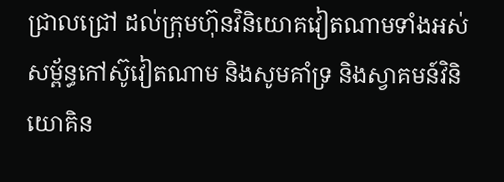ជ្រាលជ្រៅ ដល់ក្រុមហ៊ុនវិនិយោគវៀតណាមទាំងអស់ សម្ព័ន្ធកៅស៊ូវៀតណាម និងសូមគាំទ្រ និងស្វាគមន៍វិនិយោគិន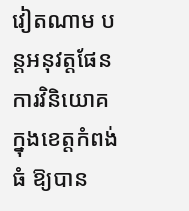វៀតណាម បន្តអនុវត្តផែនការវិនិយោគ ក្នុងខេត្តកំពង់ធំ ឱ្យបាន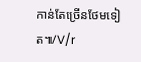កាន់តែច្រើនថែមទៀត៕/V/r